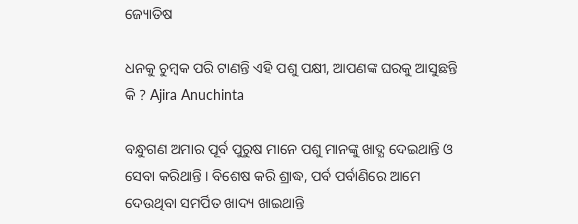ଜ୍ୟୋତିଷ

ଧନକୁ ଚୁମ୍ବକ ପରି ଟାଣନ୍ତି ଏହି ପଶୁ ପକ୍ଷୀ, ଆପଣଙ୍କ ଘରକୁ ଆସୁଛନ୍ତି କି ? Ajira Anuchinta

ବନ୍ଧୁଗଣ ଅମାର ପୂର୍ବ ପୁରୁଷ ମାନେ ପଶୁ ମାନଙ୍କୁ ଖାଦ୍ଯ ଦେଇଥାନ୍ତି ଓ ସେବା କରିଥାନ୍ତି । ବିଶେଷ କରି ଶ୍ରାଦ୍ଧ, ପର୍ବ ପର୍ବାଣିରେ ଆମେ ଦେଉଥିବା ସମର୍ପିତ ଖାଦ୍ୟ ଖାଇଥାନ୍ତି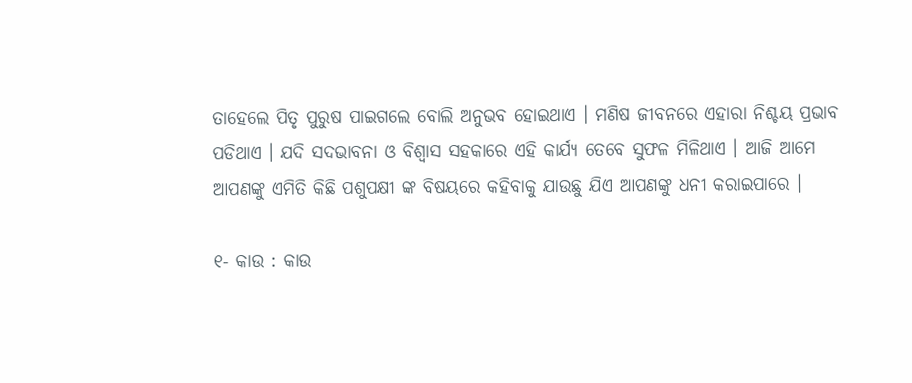ତାହେଲେ ପିତୃ ପୁରୁଷ ପାଇଗଲେ ବୋଲି ଅନୁଭବ ହୋଇଥାଏ । ମଣିଷ ଜୀବନରେ ଏହାରା ନିଶ୍ଚୟ ପ୍ରଭାବ ପଡିଥାଏ । ଯଦି ସଦଭାବନା ଓ ବିଶ୍ଵାସ ସହକାରେ ଏହି କାର୍ଯ୍ୟ ତେବେ ସୁଫଳ ମିଳିଥାଏ । ଆଜି ଆମେ ଆପଣଙ୍କୁ ଏମିତି କିଛି ପଶୁପକ୍ଷୀ ଙ୍କ ବିଷୟରେ କହିବାକୁ ଯାଉଛୁ ଯିଏ ଆପଣଙ୍କୁ ଧନୀ କରାଇପାରେ ।

୧- କାଉ : କାଉ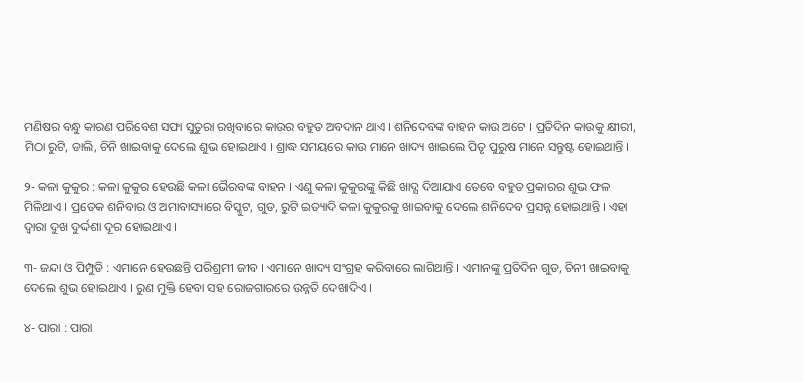ମଣିଷର ବନ୍ଧୁ କାରଣ ପରିବେଶ ସଫା ସୁତୁରା ରଖିବାରେ କାଉର ବହୁତ ଅବଦାନ ଥାଏ । ଶନିଦେବଙ୍କ ବାହନ କାଉ ଅଟେ । ପ୍ରତିଦିନ କାଉକୁ କ୍ଷୀରୀ, ମିଠା ରୁଟି, ଡାଲି, ଚିନି ଖାଇବାକୁ ଦେଲେ ଶୁଭ ହୋଇଥାଏ । ଶ୍ରାଦ୍ଧ ସମୟରେ କାଉ ମାନେ ଖାଦ୍ୟ ଖାଇଲେ ପିତୃ ପୁରୁଷ ମାନେ ସନ୍ତୁଷ୍ଟ ହୋଇଥାନ୍ତି ।

୨- କଳା କୁକୁର : କଳା କୁକୁର ହେଉଛି କଳା ଭୈରବଙ୍କ ବାହନ । ଏଣୁ କଳା କୁକୁରଙ୍କୁ କିଛି ଖାଦ୍ଯ ଦିଆଯାଏ ତେବେ ବହୁତ ପ୍ରକାରର ଶୁଭ ଫଳ ମିଳିଥାଏ । ପ୍ରତେକ ଶନିବାର ଓ ଅମାବାସ୍ୟାରେ ବିସ୍କୁଟ, ଗୁଡ, ରୁଟି ଇତ୍ୟାଦି କଳା କୁକୁରକୁ ଖାଇବାକୁ ଦେଲେ ଶନିଦେବ ପ୍ରସନ୍ନ ହୋଇଥାନ୍ତି । ଏହା ଦ୍ଵାରା ଦୁଖ ଦୁର୍ଦ୍ଦଶା ଦୂର ହୋଇଥାଏ ।

୩- ଜନ୍ଦା ଓ ପିମ୍ପୁଡି : ଏମାନେ ହେଉଛନ୍ତି ପରିଶ୍ରମୀ ଜୀବ । ଏମାନେ ଖାଦ୍ୟ ସଂଗ୍ରହ କରିବାରେ ଲାଗିଥାନ୍ତି । ଏମାନଙ୍କୁ ପ୍ରତିଦିନ ଗୁଡ, ଚିନୀ ଖାଇବାକୁ ଦେଲେ ଶୁଭ ହୋଇଥାଏ । ରୁଣ ମୁକ୍ତି ହେବା ସହ ରୋଜଗାରରେ ଉନ୍ନତି ଦେଖାଦିଏ ।

୪- ପାରା : ପାରା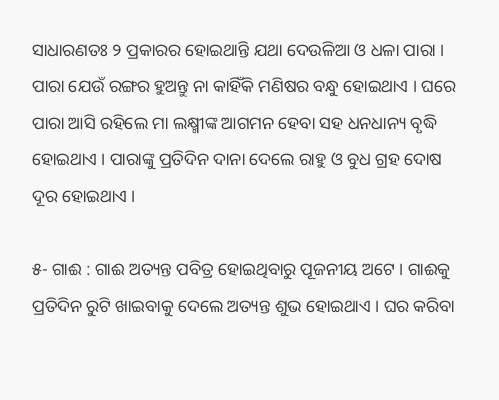ସାଧାରଣତଃ ୨ ପ୍ରକାରର ହୋଇଥାନ୍ତି ଯଥା ଦେଉଳିଆ ଓ ଧଳା ପାରା । ପାରା ଯେଉଁ ରଙ୍ଗର ହୁଅନ୍ତୁ ନା କାହିଁକି ମଣିଷର ବନ୍ଧୁ ହୋଇଥାଏ । ଘରେ ପାରା ଆସି ରହିଲେ ମା ଲକ୍ଷ୍ମୀଙ୍କ ଆଗମନ ହେବା ସହ ଧନଧାନ୍ୟ ବୃଦ୍ଧି ହୋଇଥାଏ । ପାରାଙ୍କୁ ପ୍ରତିଦିନ ଦାନା ଦେଲେ ରାହୁ ଓ ବୁଧ ଗ୍ରହ ଦୋଷ ଦୂର ହୋଇଥାଏ ।

୫- ଗାଈ : ଗାଈ ଅତ୍ୟନ୍ତ ପବିତ୍ର ହୋଇଥିବାରୁ ପୂଜନୀୟ ଅଟେ । ଗାଈକୁ ପ୍ରତିଦିନ ରୁଟି ଖାଇବାକୁ ଦେଲେ ଅତ୍ୟନ୍ତ ଶୁଭ ହୋଇଥାଏ । ଘର କରିବା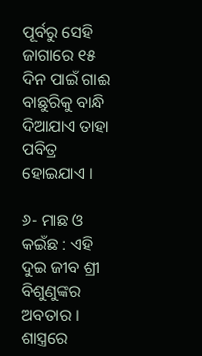ପୂର୍ବରୁ ସେହି ଜାଗାରେ ୧୫ ଦିନ ପାଇଁ ଗାଈ ବାଛୁରିକୁ ବାନ୍ଧି ଦିଆଯାଏ ତାହା ପବିତ୍ର ହୋଇଯାଏ ।

୬- ମାଛ ଓ କଇଁଛ : ଏହି ଦୁଇ ଜୀବ ଶ୍ରୀ ବିଶୁଣୁଙ୍କର ଅବତାର । ଶାସ୍ତ୍ରରେ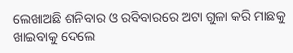ଲେଖାଅଛି ଶନିବାର ଓ ରବିବାରରେ ଅଟା ଗୁଳା କରି ମାଛକୁ ଖାଇବାକୁ ଦେଲେ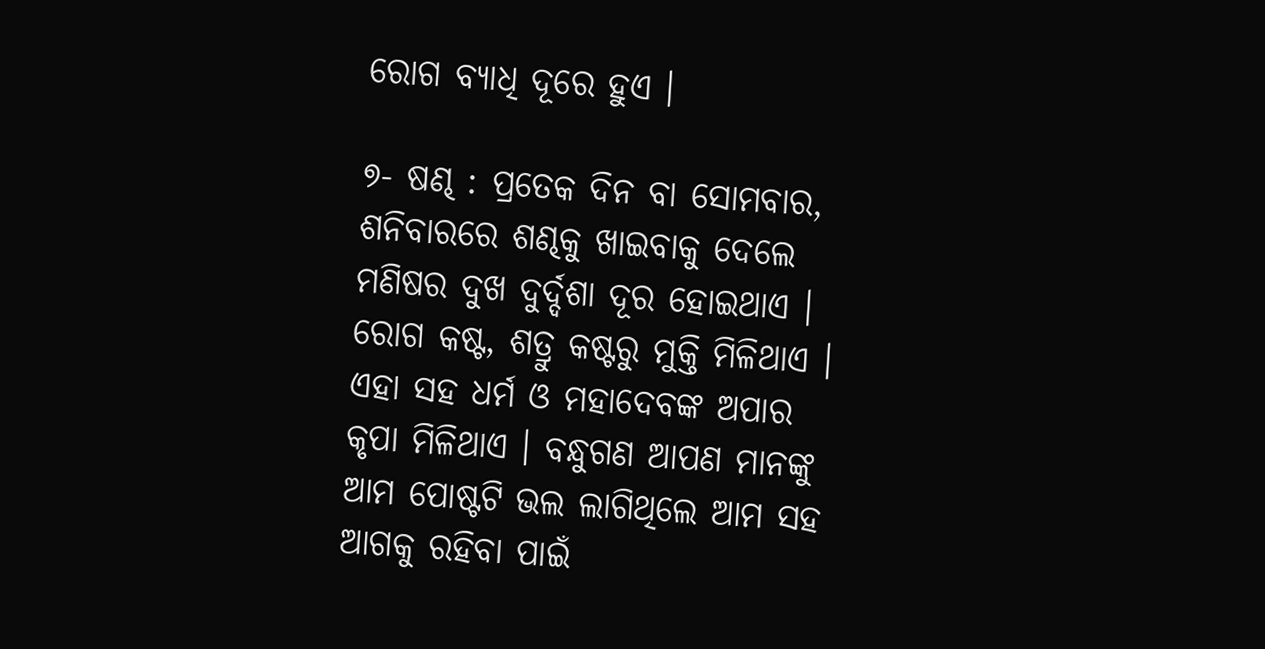ରୋଗ ବ୍ୟାଧି ଦୂରେ ହୁଏ ।

୭- ଷଣ୍ଢ : ପ୍ରତେକ ଦିନ ବା ସୋମବାର, ଶନିବାରରେ ଶଣ୍ଢକୁ ଖାଇବାକୁ ଦେଲେ ମଣିଷର ଦୁଖ ଦୁର୍ଦ୍ଦଶା ଦୂର ହୋଇଥାଏ । ରୋଗ କଷ୍ଟ, ଶତ୍ରୁ କଷ୍ଟରୁ ମୁକ୍ତି ମିଳିଥାଏ । ଏହା ସହ ଧର୍ମ ଓ ମହାଦେବଙ୍କ ଅପାର କୃପା ମିଳିଥାଏ । ବନ୍ଧୁଗଣ ଆପଣ ମାନଙ୍କୁ ଆମ ପୋଷ୍ଟଟି ଭଲ ଲାଗିଥିଲେ ଆମ ସହ ଆଗକୁ ରହିବା ପାଇଁ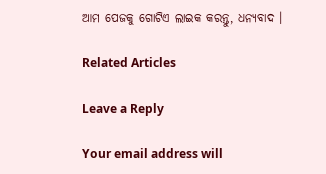ଆମ ପେଜକୁ ଗୋଟିଏ ଲାଇକ କରନ୍ତୁ, ଧନ୍ୟବାଦ ।

Related Articles

Leave a Reply

Your email address will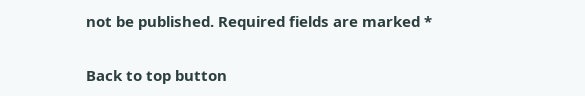not be published. Required fields are marked *

Back to top button